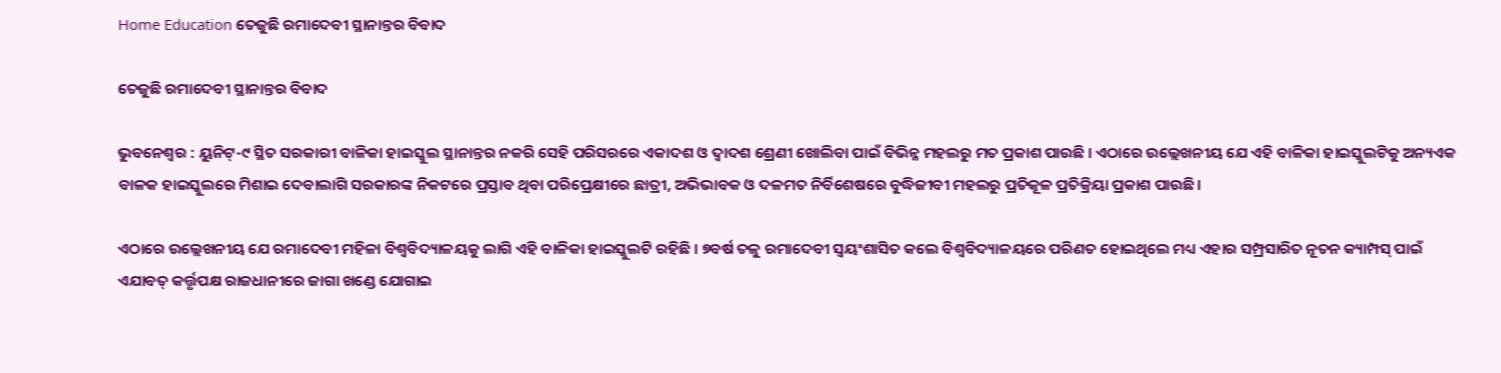Home Education ତେଜୁଛି ରମାଦେବୀ ସ୍ଥାନାନ୍ତର ବିବାଦ

ତେଜୁଛି ରମାଦେବୀ ସ୍ଥାନାନ୍ତର ବିବାଦ

ଭୁବନେଶ୍ୱର : ୟୁନିଟ୍‍-୯ ସ୍ଥିତ ସରକାରୀ ବାଳିକା ହାଇସ୍କୁଲ ସ୍ଥାନାନ୍ତର ନକରି ସେହି ପରିସରରେ ଏକାଦଶ ଓ ଦ୍ୱାଦଶ ଶ୍ରେଣୀ ଖୋଲିବା ପାଇଁ ବିଭିନ୍ନ ମହଲରୁ ମତ ପ୍ରକାଶ ପାଉଛି । ଏଠାରେ ଉଲ୍ଲେଖନୀୟ ଯେ ଏହି ବାଳିକା ହାଇସ୍କୁଲଟିକୁ ଅନ୍ୟଏକ ବାଳକ ହାଇସ୍କୁଲରେ ମିଶାଇ ଦେବାଲାଗି ସରକାରଙ୍କ ନିକଟରେ ପ୍ରସ୍ତାବ ଥିବା ପରିପ୍ରେକ୍ଷୀରେ ଛାତ୍ରୀ, ଅଭିଭାବକ ଓ ଦଳମତ ନିର୍ବିଶେଷରେ ବୁଦ୍ଧିଜୀବୀ ମହଲରୁ ପ୍ରତିକୂଳ ପ୍ରତିକ୍ରିୟା ପ୍ରକାଶ ପାଉଛି ।

ଏଠାରେ ଉଲ୍ଲେଖନୀୟ ଯେ ରମାଦେବୀ ମହିଳା ବିଶ୍ୱବିଦ୍ୟାଳୟକୁ ଲାଗି ଏହି ବାଳିକା ହାଇସ୍କୁଲଟି ରହିଛି । ୭ବର୍ଷ ତଳୁ ରମାଦେବୀ ସ୍ୱୟଂଶାସିତ କଲେ ବିଶ୍ୱବିଦ୍ୟାଳୟରେ ପରିଣତ ହୋଇଥିଲେ ମଧ୍ୟ ଏହାର ସମ୍ପ୍ରସାରିତ ନୂତନ କ୍ୟାମ୍ପସ୍‍ ପାଇଁ ଏଯାବତ୍‍ କର୍ତ୍ତୃପକ୍ଷ ରାଜଧାନୀରେ ଜାଗା ଖଣ୍ଡେ ଯୋଗାଇ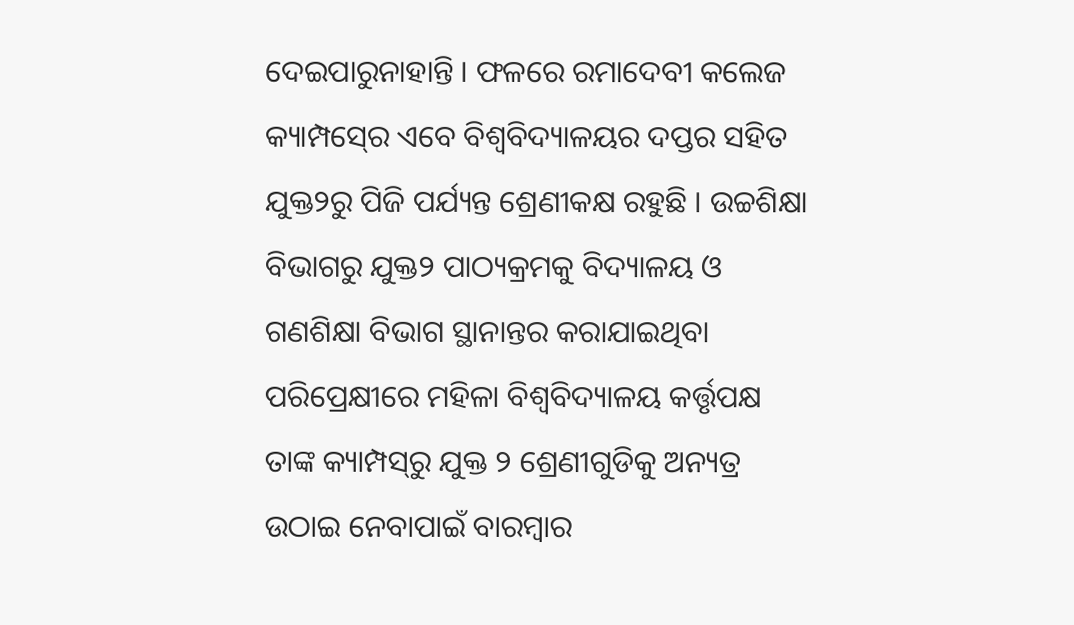ଦେଇପାରୁନାହାନ୍ତି । ଫଳରେ ରମାଦେବୀ କଲେଜ କ୍ୟାମ୍ପସ୍‍ରେ ଏବେ ବିଶ୍ୱବିଦ୍ୟାଳୟର ଦପ୍ତର ସହିତ ଯୁକ୍ତ୨ରୁ ପିଜି ପର୍ଯ୍ୟନ୍ତ ଶ୍ରେଣୀକକ୍ଷ ରହୁଛି । ଉଚ୍ଚଶିକ୍ଷା ବିଭାଗରୁ ଯୁକ୍ତ୨ ପାଠ୍ୟକ୍ରମକୁ ବିଦ୍ୟାଳୟ ଓ ଗଣଶିକ୍ଷା ବିଭାଗ ସ୍ଥାନାନ୍ତର କରାଯାଇଥିବା ପରିପ୍ରେକ୍ଷୀରେ ମହିଳା ବିଶ୍ୱବିଦ୍ୟାଳୟ କର୍ତ୍ତୃପକ୍ଷ ତାଙ୍କ କ୍ୟାମ୍ପସ୍‍ରୁ ଯୁକ୍ତ ୨ ଶ୍ରେଣୀଗୁଡିକୁ ଅନ୍ୟତ୍ର ଉଠାଇ ନେବାପାଇଁ ବାରମ୍ବାର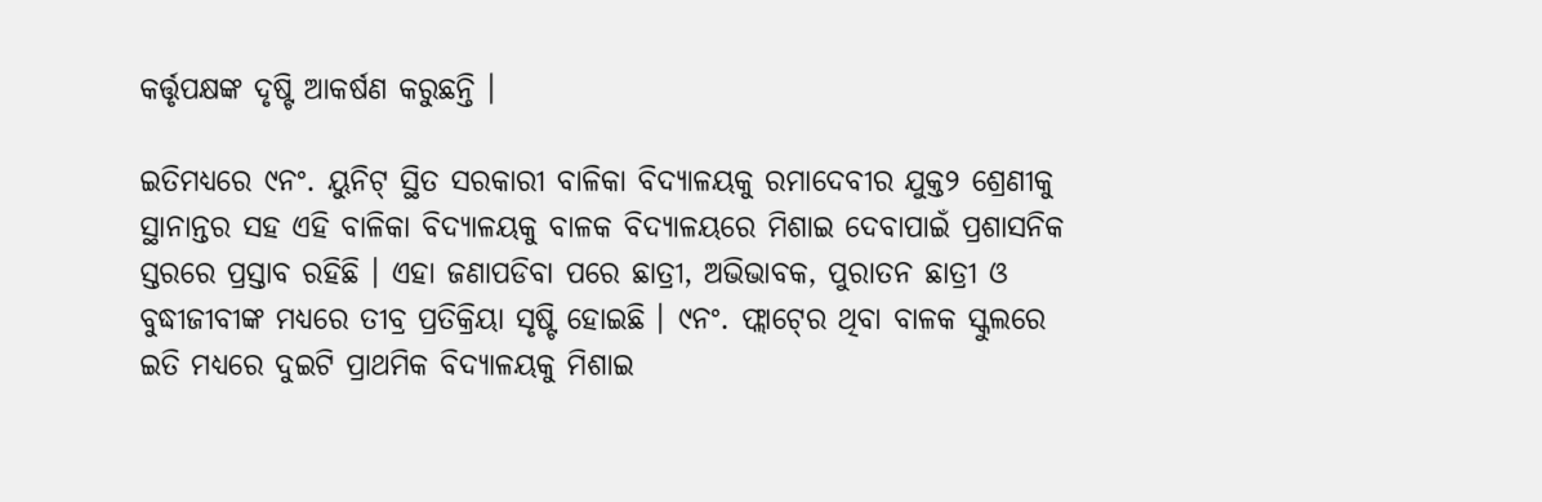କର୍ତ୍ତୃପକ୍ଷଙ୍କ ଦୃଷ୍ଟି ଆକର୍ଷଣ କରୁଛନ୍ତି ।

ଇତିମଧ୍ୟରେ ୯ନଂ. ୟୁନିଟ୍‍ ସ୍ଥିତ ସରକାରୀ ବାଳିକା ବିଦ୍ୟାଳୟକୁ ରମାଦେବୀର ଯୁକ୍ତ୨ ଶ୍ରେଣୀକୁ ସ୍ଥାନାନ୍ତର ସହ ଏହି ବାଳିକା ବିଦ୍ୟାଳୟକୁ ବାଳକ ବିଦ୍ୟାଳୟରେ ମିଶାଇ ଦେବାପାଇଁ ପ୍ରଶାସନିକ ସ୍ତରରେ ପ୍ରସ୍ତାବ ରହିଛି । ଏହା ଜଣାପଡିବା ପରେ ଛାତ୍ରୀ, ଅଭିଭାବକ, ପୁରାତନ ଛାତ୍ରୀ ଓ ବୁଦ୍ଧୀଜୀବୀଙ୍କ ମଧ୍ୟରେ ତୀବ୍ର ପ୍ରତିକ୍ରିୟା ସୃଷ୍ଟି ହୋଇଛି । ୯ନଂ. ଫ୍ଲାଟ୍‍ରେ ଥିବା ବାଳକ ସ୍କୁଲରେ ଇତି ମଧ୍ୟରେ ଦୁଇଟି ପ୍ରାଥମିକ ବିଦ୍ୟାଳୟକୁ ମିଶାଇ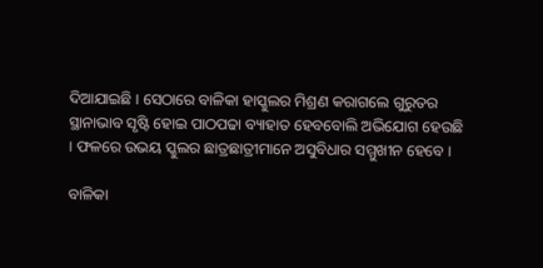ଦିଆଯାଇଛି । ସେଠାରେ ବାଳିକା ହାସ୍କୁଲର ମିଶ୍ରଣ କରାଗଲେ ଗୁରୁତର ସ୍ଥାନାଭାବ ସୃଷ୍ଟି ହୋଇ ପାଠପଢା ବ୍ୟାହାତ ହେବବୋଲି ଅଭିଯୋଗ ହେଉଛି । ଫଳରେ ଉଭୟ ସ୍କୁଲର ଛାତ୍ରଛାତ୍ରୀମାନେ ଅସୁବିଧାର ସମ୍ମୁଖୀନ ହେବେ ।

ବାଳିକା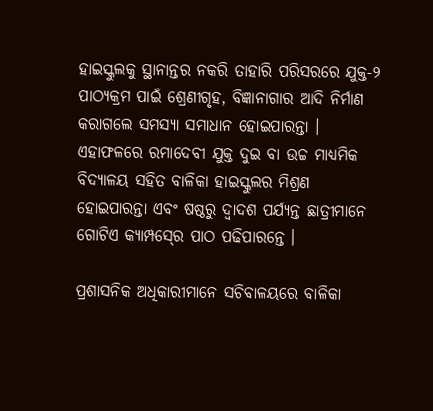ହାଇସ୍କୁଲକୁ ସ୍ଥାନାନ୍ତର ନକରି ତାହାରି ପରିସରରେ ଯୁକ୍ତ-୨ ପାଠ୍ୟକ୍ରମ ପାଇଁ ଶ୍ରେଣୀଗୃହ, ବିଜ୍ଞାନାଗାର ଆଦି ନିର୍ମାଣ କରାଗଲେ ସମସ୍ୟା ସମାଧାନ ହୋଇପାରନ୍ତା । ଏହାଫଳରେ ରମାଦେବୀ ଯୁକ୍ତ ଦୁଇ ବା ଉଚ୍ଚ ମାଧ୍ୟମିକ ବିଦ୍ୟାଳୟ ସହିତ ବାଳିକା ହାଇସ୍କୁଲର ମିଶ୍ରଣ ହୋଇପାରନ୍ତା ଏବଂ ଷଷ୍ଠରୁ ଦ୍ୱାଦଶ ପର୍ଯ୍ୟନ୍ତ ଛାତ୍ରୀମାନେ ଗୋଟିଏ କ୍ୟାମ୍ପସ୍‍ରେ ପାଠ ପଢିପାରନ୍ତେ ।

ପ୍ରଶାସନିକ ଅଧିକାରୀମାନେ ସଚିବାଳୟରେ ବାଳିକା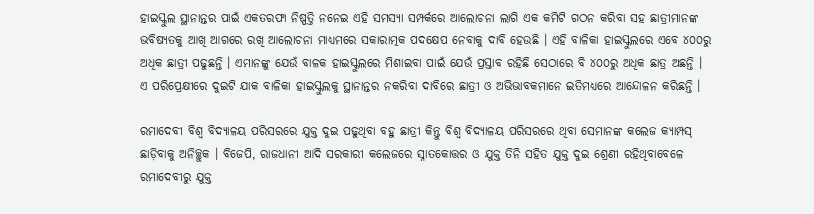ହାଇସ୍କୁଲ ସ୍ଥାନାନ୍ତର ପାଇଁ ଏକତରଫା ନିଷ୍ପତ୍ତି ନନେଇ ଏହି ସମସ୍ୟା ସମ୍ପର୍କରେ ଆଲୋଚନା ଲାଗି ଏକ କମିଟି ଗଠନ କରିବା ସହ ଛାତ୍ରୀମାନଙ୍କ ଭବିଷ୍ୟତକୁ ଆଖି ଆଗରେ ରଖି ଆଲୋଚନା ମାଧ୍ୟମରେ ସକାରାତ୍ମକ ପଦକ୍ଷେପ ନେବାକୁ ଦାବି ହେଉଛି । ଏହି ବାଳିକା ହାଇସ୍କୁଲରେ ଏବେ ୪୦୦ରୁ ଅଧିକ ଛାତ୍ରୀ ପଢୁଛନ୍ତି । ଏମାନଙ୍କୁ ଯେଉଁ ବାଳକ ହାଇସ୍କୁଲରେ ମିଶାଇବା ପାଇଁ ଯେଉଁ ପ୍ରସ୍ତାବ ରହିଛି ସେଠାରେ ବି ୪୦୦ରୁ ଅଧିକ ଛାତ୍ର ଅଛନ୍ତି । ଏ ପରିପ୍ରେକ୍ଷୀରେ ଦୁଇଟି ଯାକ ବାଳିକା ହାଇସ୍କୁଲକୁ ସ୍ଥାନାନ୍ତର ନକରିବା ଦାବିରେ ଛାତ୍ରୀ ଓ ଅଭିଭାବକମାନେ ଇତିମଧ୍ୟରେ ଆନ୍ଦୋଳନ କରିଛନ୍ତି ।

ରମାଦେବୀ ବିଶ୍ୱ ବିଦ୍ୟାଳୟ ପରିସରରେ ଯୁକ୍ତ ଦୁଇ ପଢୁଥିବା ବହୁ ଛାତ୍ରୀ କିନ୍ତୁ ବିଶ୍ୱ ବିଦ୍ୟାଳୟ ପରିସରରେ ଥିବା ସେମାନଙ୍କ କଲେଜ କ୍ୟାମ୍ପସ୍‍ ଛାଡ଼ିବାକୁ ଅନିଚ୍ଛୁକ । ବିଜେପି, ରାଜଧାନୀ ଆଦି ସରକାରୀ କଲେଜରେ ସ୍ନାତକୋତ୍ତର ଓ ଯୁକ୍ତ ତିନି ସହିତ ଯୁକ୍ତ ଦୁଇ ଶ୍ରେଣୀ ରହିଥିବାବେଳେ ରମାଦେବୀରୁ ଯୁକ୍ତ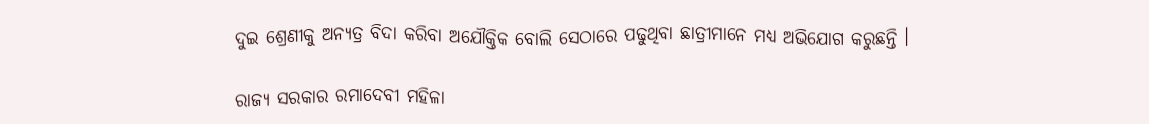ଦୁଇ ଶ୍ରେଣୀକୁ ଅନ୍ୟତ୍ର ବିଦା କରିବା ଅଯୌକ୍ତିକ ବୋଲି ସେଠାରେ ପଢୁଥିବା ଛାତ୍ରୀମାନେ ମଧ୍ୟ ଅଭିଯୋଗ କରୁଛନ୍ତି ।

ରାଜ୍ୟ ସରକାର ରମାଦେବୀ ମହିଳା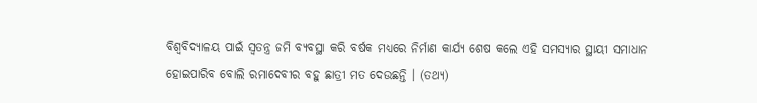ବିଶ୍ୱବିଦ୍ୟାଳୟ ପାଇଁ ସ୍ୱତନ୍ତ୍ର ଜମି ବ୍ୟବସ୍ଥା କରି ବର୍ଷକ ମଧ୍ୟରେ ନିର୍ମାଣ କାର୍ଯ୍ୟ ଶେଷ କଲେ ଏହି ସମସ୍ୟାର ସ୍ଥାୟୀ ସମାଧାନ ହୋଇପାରିବ ବୋଲି ରମାଦେବୀର ବହୁ ଛାତ୍ରୀ ମତ ଦେଉଛନ୍ତି । (ତଥ୍ୟ)